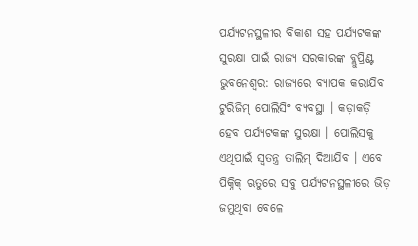ପର୍ଯ୍ୟଟନସ୍ଥଳୀର ବିକାଶ ସହ ପର୍ଯ୍ୟଟକଙ୍କ ସୁରକ୍ଷା ପାଇଁ ରାଜ୍ୟ ସରକାରଙ୍କ ବ୍ଲୁପ୍ରିଣ୍ଟ
ଭୁବନେଶ୍ୱର: ରାଜ୍ୟରେ ବ୍ୟାପକ କରାଯିବ ଟୁରିଜିମ୍ ପୋଲିସିଂ ବ୍ୟବସ୍ଥା । କଡ଼ାକଡ଼ି ହେବ ପର୍ଯ୍ୟଟକଙ୍କ ସୁରକ୍ଷା । ପୋଲିସକୁ ଏଥିପାଇଁ ସ୍ୱତନ୍ତ୍ର ତାଲିମ୍ ଦିଆଯିବ । ଏବେ ପିକ୍ନିକ୍ ଋତୁରେ ସବୁ ପର୍ଯ୍ୟଟନସ୍ଥଳୀରେ ଭିଡ଼ ଜମୁଥିବା ବେଳେ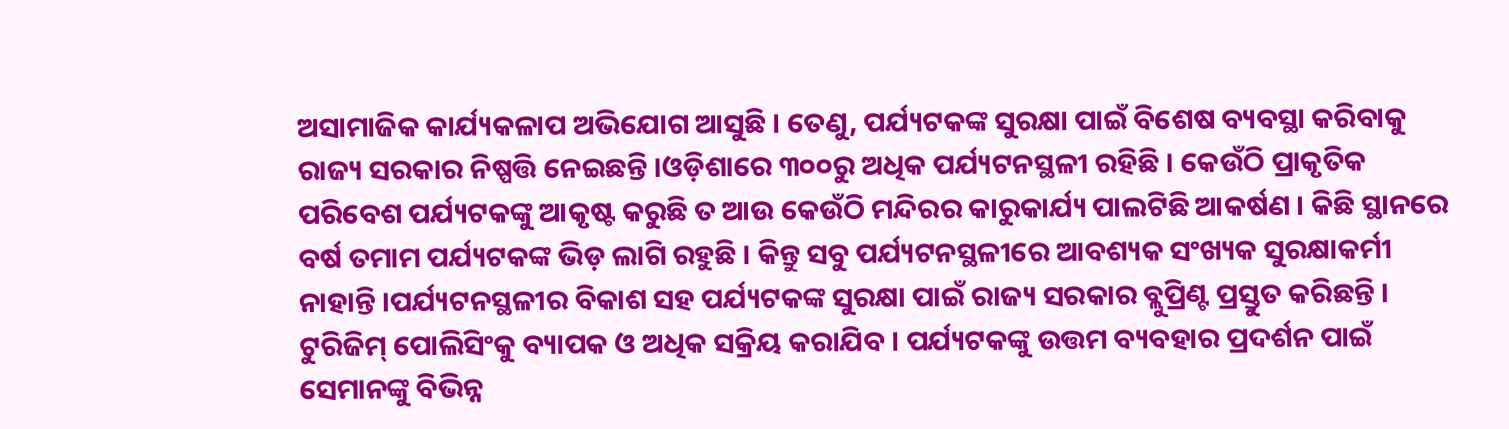ଅସାମାଜିକ କାର୍ଯ୍ୟକଳାପ ଅଭିଯୋଗ ଆସୁଛି । ତେଣୁ, ପର୍ଯ୍ୟଟକଙ୍କ ସୁରକ୍ଷା ପାଇଁ ବିଶେଷ ବ୍ୟବସ୍ଥା କରିବାକୁ ରାଜ୍ୟ ସରକାର ନିଷ୍ପତ୍ତି ନେଇଛନ୍ତି ।ଓଡ଼ିଶାରେ ୩୦୦ରୁ ଅଧିକ ପର୍ଯ୍ୟଟନସ୍ଥଳୀ ରହିଛି । କେଉଁଠି ପ୍ରାକୃତିକ ପରିବେଶ ପର୍ଯ୍ୟଟକଙ୍କୁ ଆକୃଷ୍ଟ କରୁଛି ତ ଆଉ କେଉଁଠି ମନ୍ଦିରର କାରୁକାର୍ଯ୍ୟ ପାଲଟିଛି ଆକର୍ଷଣ । କିଛି ସ୍ଥାନରେ ବର୍ଷ ତମାମ ପର୍ଯ୍ୟଟକଙ୍କ ଭିଡ଼ ଲାଗି ରହୁଛି । କିନ୍ତୁ ସବୁ ପର୍ଯ୍ୟଟନସ୍ଥଳୀରେ ଆବଶ୍ୟକ ସଂଖ୍ୟକ ସୁରକ୍ଷାକର୍ମୀ ନାହାନ୍ତି ।ପର୍ଯ୍ୟଟନସ୍ଥଳୀର ବିକାଶ ସହ ପର୍ଯ୍ୟଟକଙ୍କ ସୁରକ୍ଷା ପାଇଁ ରାଜ୍ୟ ସରକାର ବ୍ଲୁପ୍ରିଣ୍ଟ ପ୍ରସ୍ତୁତ କରିଛନ୍ତି । ଟୁରିଜିମ୍ ପୋଲିସିଂକୁ ବ୍ୟାପକ ଓ ଅଧିକ ସକ୍ରିୟ କରାଯିବ । ପର୍ଯ୍ୟଟକଙ୍କୁ ଉତ୍ତମ ବ୍ୟବହାର ପ୍ରଦର୍ଶନ ପାଇଁ ସେମାନଙ୍କୁ ବିଭିନ୍ନ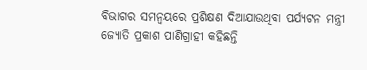ବିଭାଗର ସମନ୍ୱୟରେ ପ୍ରଶିକ୍ଷଣ ଦିଆଯାଉଥିବା ପର୍ଯ୍ୟଟନ ମନ୍ତ୍ରୀ ଜ୍ୟୋତି ପ୍ରକାଶ ପାଣିଗ୍ରାହୀ କହିଛନ୍ତି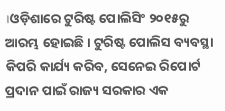।ଓଡ଼ିଶାରେ ଟୁରିଷ୍ଟ ପୋଲିସିଂ ୨୦୧୫ରୁ ଆରମ୍ଭ ହୋଇଛି । ଟୁରିଷ୍ଟ ପୋଲିସ ବ୍ୟବସ୍ଥା କିପରି କାର୍ଯ୍ୟ କରିବ, ସେନେଇ ରିପୋର୍ଟ ପ୍ରଦାନ ପାଇଁ ରାଜ୍ୟ ସରକାର ଏକ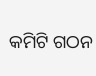କମିଟି ଗଠନ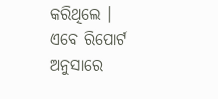କରିଥିଲେ । ଏବେ ରିପୋର୍ଟ ଅନୁସାରେ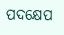ପଦକ୍ଷେପ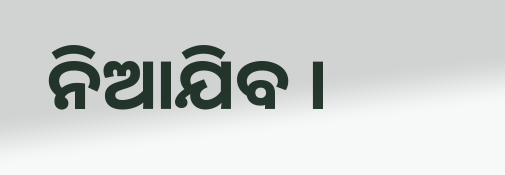ନିଆଯିବ ।